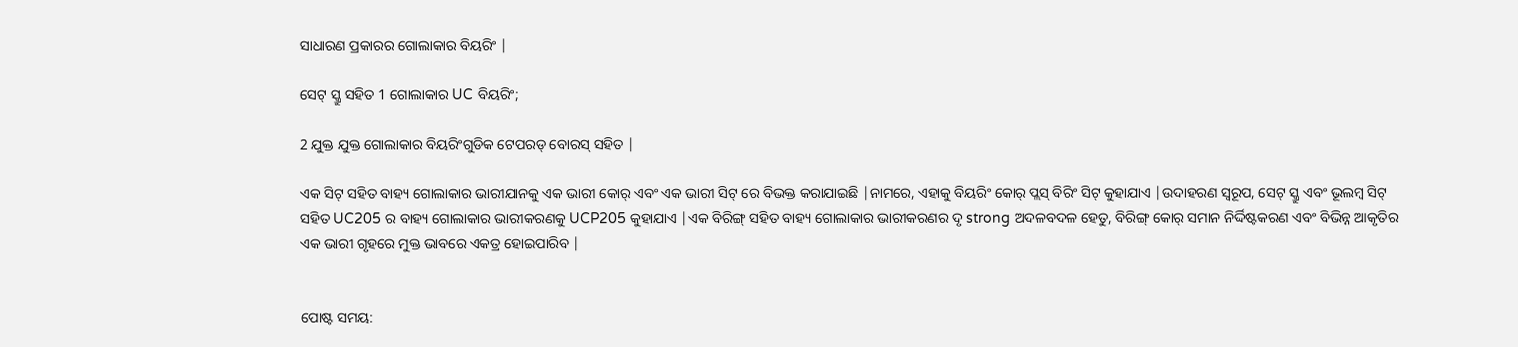ସାଧାରଣ ପ୍ରକାରର ଗୋଲାକାର ବିୟରିଂ |

ସେଟ୍ ସ୍କ୍ରୁ ସହିତ 1 ଗୋଲାକାର UC ବିୟରିଂ;

2 ଯୁକ୍ତ ଯୁକ୍ତ ଗୋଲାକାର ବିୟରିଂଗୁଡିକ ଟେପରଡ୍ ବୋରସ୍ ସହିତ |

ଏକ ସିଟ୍ ସହିତ ବାହ୍ୟ ଗୋଲାକାର ଭାରୀଯାନକୁ ଏକ ଭାରୀ କୋର୍ ଏବଂ ଏକ ଭାରୀ ସିଟ୍ ରେ ବିଭକ୍ତ କରାଯାଇଛି |ନାମରେ, ଏହାକୁ ବିୟରିଂ କୋର୍ ପ୍ଲସ୍ ବିରିଂ ସିଟ୍ କୁହାଯାଏ |ଉଦାହରଣ ସ୍ୱରୂପ, ସେଟ୍ ସ୍କ୍ରୁ ଏବଂ ଭୂଲମ୍ବ ସିଟ୍ ସହିତ UC205 ର ବାହ୍ୟ ଗୋଲାକାର ଭାରୀକରଣକୁ UCP205 କୁହାଯାଏ |ଏକ ବିରିଙ୍ଗ୍ ସହିତ ବାହ୍ୟ ଗୋଲାକାର ଭାରୀକରଣର ଦୃ strong ଅଦଳବଦଳ ହେତୁ, ବିରିଙ୍ଗ୍ କୋର୍ ସମାନ ନିର୍ଦ୍ଦିଷ୍ଟକରଣ ଏବଂ ବିଭିନ୍ନ ଆକୃତିର ଏକ ଭାରୀ ଗୃହରେ ମୁକ୍ତ ଭାବରେ ଏକତ୍ର ହୋଇପାରିବ |


ପୋଷ୍ଟ ସମୟ: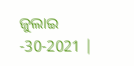ଜୁଲାଇ -30-2021 |